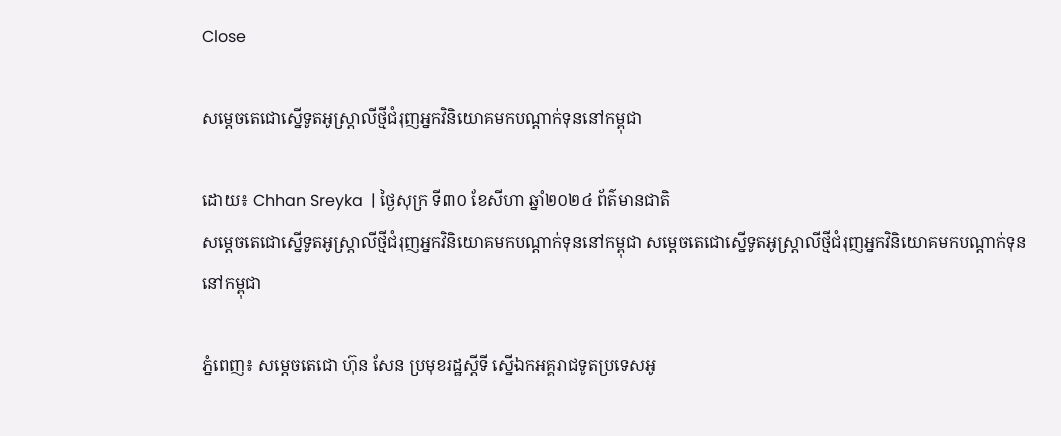Close

សម្តេចតេជោស្នើទូតអូស្ត្រាលីថ្មីជំរុញអ្នកវិនិយោគមកបណ្តាក់ទុននៅកម្ពុជា

ដោយ៖ Chhan Sreyka  | ថ្ងៃសុក្រ ទី៣០ ខែសីហា ឆ្នាំ២០២៤ ព័ត៌មានជាតិ
សម្តេចតេជោស្នើទូតអូស្ត្រាលីថ្មីជំរុញអ្នកវិនិយោគមកបណ្តាក់ទុននៅកម្ពុជា សម្តេចតេជោស្នើទូតអូស្ត្រាលីថ្មីជំរុញអ្នកវិនិយោគមកបណ្តាក់ទុននៅកម្ពុជា

ភ្នំពេញ៖ សម្តេចតេជោ ហ៊ុន សែន ប្រមុខរដ្ឋស្តីទី ស្នើឯកអគ្គរាជទូតប្រទេសអូ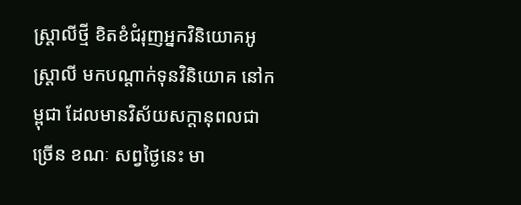ស្ត្រាលីថ្មី ខិតខំជំរុញអ្នកវិនិយោគអូស្រ្តាលី មកបណ្តាក់ទុនវិនិយោគ នៅកម្ពុជា ដែលមានវិស័យសក្តានុពលជាច្រើន ខណៈ សព្វថ្ងៃនេះ មា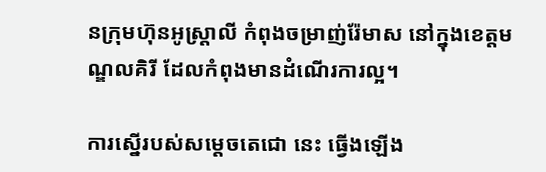នក្រុមហ៊ុនអូស្រ្តាលី កំពុងចម្រាញ់រ៉ែមាស នៅក្នុងខេត្តមណ្ឌលគិរី ដែលកំពុងមានដំណើរការល្អ។

ការស្នើរបស់សម្តេចតេជោ នេះ ធ្វើងឡើង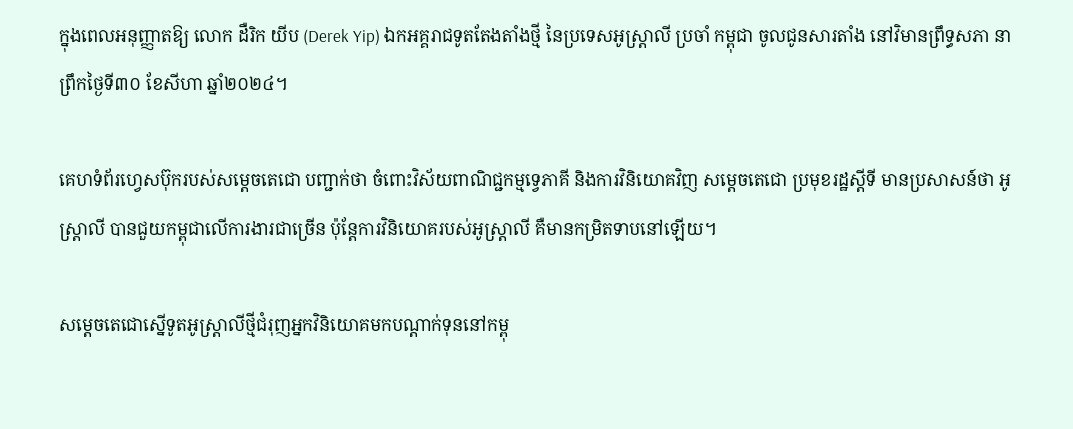ក្នុងពេលអនុញ្ញាតឱ្យ លោក ដឺរិក យីប (Derek Yip) ឯកអគ្គរាជទូតតែងតាំងថ្មី នៃប្រទេសអូស្ត្រាលី ប្រចាំ កម្ពុជា ចូលជូនសារតាំង នៅវិមានព្រឹទ្ធសភា នាព្រឹកថ្ងៃទី៣០ ខែសីហា ឆ្នាំ២០២៤។

គេហទំព័រហ្វេសប៊ុករបស់សម្តេចតេជោ បញ្ជាក់ថា ចំពោះវិស័យពាណិជ្ជកម្មទ្វេភាគី និងការវិនិយោគវិញ សម្តេចតេជោ ប្រមុខរដ្ឋស្តីទី មានប្រសាសន៍ថា អូស្រ្តាលី បានជួយកម្ពុជាលើការងារជាច្រើន ប៉ុន្តែការវិនិយោគរបស់អូស្រ្តាលី គឺមានកម្រិតទាបនៅឡើយ។

សម្តេចតេជោស្នើទូតអូស្ត្រាលីថ្មីជំរុញអ្នកវិនិយោគមកបណ្តាក់ទុននៅកម្ពុ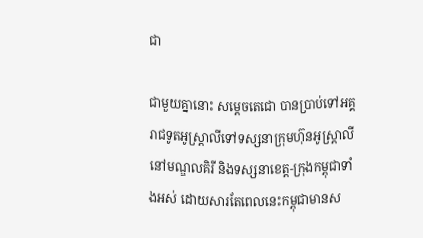ជា

ជាមួយគ្នានោះ សម្តេចតេជោ បានប្រាប់ទៅអគ្គរាជទូតអូស្រ្តាលីទៅទស្សនាក្រុមហ៊ុនអូស្រ្តាលី នៅមណ្ឌលគិរី និងទស្សនាខេត្ត-ក្រុងកម្ពុជាទាំងអស់ ដោយសារតែពេលនេះកម្ពុជាមានស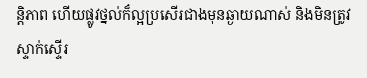ន្តិភាព ហើយផ្លូវថ្នល់ក៏ល្អប្រសើរជាងមុនឆ្ងាយណាស់ និងមិនត្រូវស្ទាក់ស្ទើរ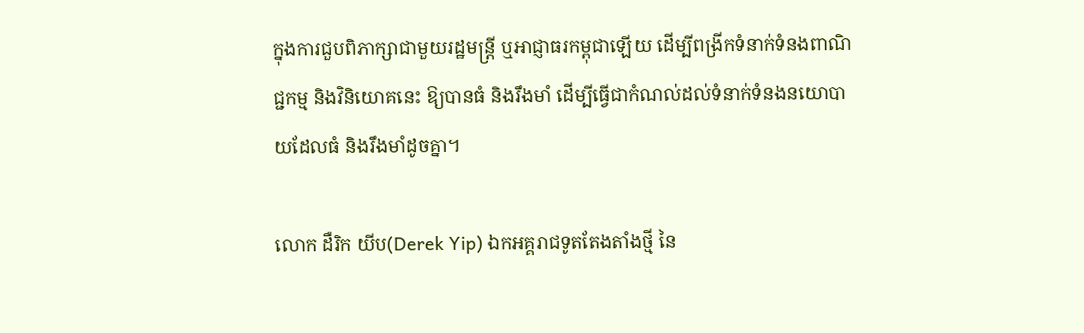ក្នុងការជួបពិភាក្សាជាមួយរដ្ឋមន្រ្តី ឬអាជ្ញាធរកម្ពុជាឡើយ ដើម្បីពង្រីកទំនាក់ទំនងពាណិជ្ជកម្ម និងវិនិយោគនេះ ឱ្យបានធំ និងរឹងមាំ ដើម្បីធ្វើជាកំណល់ដល់ទំនាក់ទំនងនយោបាយដែលធំ និងរឹងមាំដូចគ្នា។

លោក ដឺរិក យីប(Derek Yip) ឯកអគ្គរាជទូតតែងតាំងថ្មី នៃ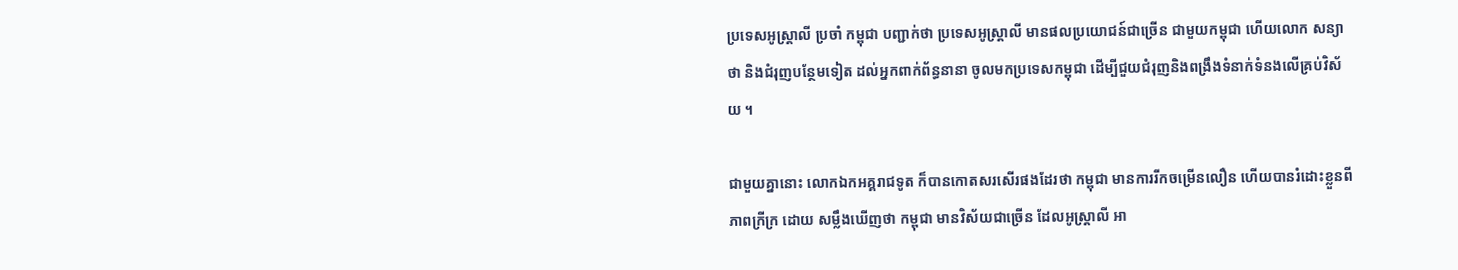ប្រទេសអូស្ត្រាលី ប្រចាំ កម្ពុជា បញ្ជាក់ថា ប្រទេសអូស្ត្រាលី មានផលប្រយោជន៍ជាច្រើន ជាមួយកម្ពុជា ហើយលោក សន្យាថា និងជំរុញបន្ថែមទៀត ដល់អ្នកពាក់ព័ន្ធនានា ចូលមកប្រទេសកម្ពុជា ដើម្បីជួយជំរុញនិងពង្រឹងទំនាក់ទំនងលើគ្រប់វិស័យ ។

ជាមួយគ្នានោះ លោកឯកអគ្គរាជទូត ក៏បានកោតសរសើរផងដែរថា កម្ពុជា មានការរីកចម្រើនលឿន ហើយបានរំដោះខ្លួនពីភាពក្រីក្រ ដោយ សម្លឹងឃើញថា កម្ពុជា មានវិស័យជាច្រើន ដែលអូស្ត្រាលី អា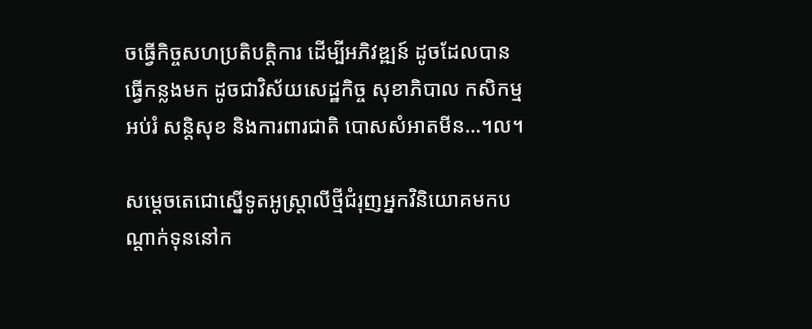ចធ្វើកិច្ចសហប្រតិបត្តិការ ដើម្បីអភិវឌ្ឍន៍ ដូចដែលបានធ្វើកន្លងមក ដូចជាវិស័យសេដ្ឋកិច្ច សុខាភិបាល កសិកម្ម អប់រំ សន្តិសុខ និងការពារជាតិ បោសសំអាតមីន…។ល។

សម្តេចតេជោស្នើទូតអូស្ត្រាលីថ្មីជំរុញអ្នកវិនិយោគមកបណ្តាក់ទុននៅក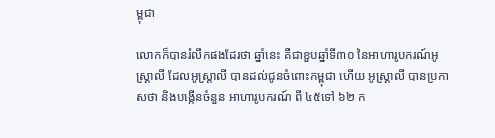ម្ពុជា

លោកក៏បានរំលឹកផងដែរថា ឆ្នាំនេះ គឺជាខួបឆ្នាំទី៣០ នៃអាហារូបករណ៍អូស្ត្រាលី ដែលអូស្ត្រាលី បានដល់ជូនចំពោះកម្ពុជា ហើយ អូស្ត្រាលី បានប្រកាសថា និងបង្កើនចំនួន អាហារូបករណ៍ ពី ៤៥ទៅ ៦២ ក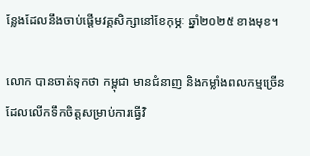ន្លែងដែលនឹងចាប់ផ្ដើមវគ្គសិក្សានៅខែកុម្ភៈ ឆ្នាំ២០២៥ ខាងមុខ។

លោក បានចាត់ទុកថា កម្ពុជា មានជំនាញ និងកម្លាំងពលកម្មច្រើន ដែលលើកទឹកចិត្តសម្រាប់ការធ្វើវិ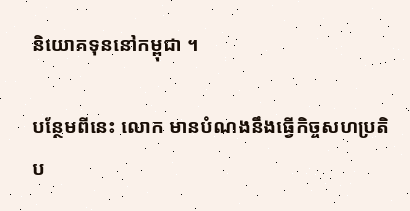និយោគទុននៅកម្ពុជា ។

បន្ថែមពីនេះ លោក មានបំណងនឹងធ្វើកិច្ចសហប្រតិប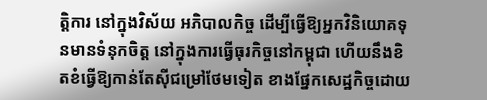ត្តិការ នៅក្នុងវិស័យ អភិបាលកិច្ច ដើម្បីធ្វើឱ្យអ្នកវិនិយោគទុនមានទំនុកចិត្ត នៅក្នុងការធ្វើធុរកិច្ចនៅកម្ពុជា ហើយនឹងខិតខំធ្វើឱ្យកាន់តែស៊ីជម្រៅថែមទៀត ខាងផ្នែកសេដ្ឋកិច្ចដោយ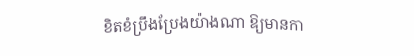ខិតខំប្រឹងប្រែងយ៉ាងណា ឱ្យមានកា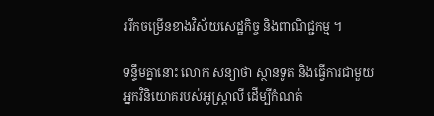ររីកចម្រើនខាងវិស័យសេដ្ឋកិច្ច និងពាណិជ្ជកម្ម ។

ទន្ទឹមគ្នានោះ លោក សន្យាថា ស្ថានទូត និងធ្វើការជាមួយអ្នកវិនិយោគរបស់អូស្ត្រាលី ដើម្បីកំណត់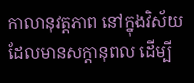កាលានុវត្តភាព នៅក្នុងវិស័យ ដែលមានសក្ដានុពល ដើម្បី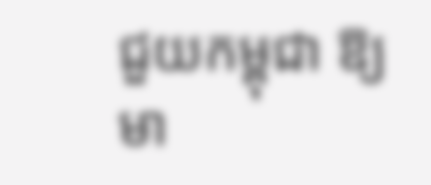ជួយកម្ពុជា ឱ្យមា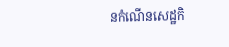នកំណើនសេដ្ឋកិ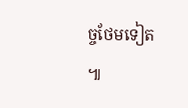ច្ចថែមទៀត ៕